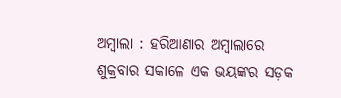ଅମ୍ବାଲା : ହରିଆଣାର ଅମ୍ବାଲାରେ ଶୁକ୍ରବାର ସକାଳେ ଏକ ଭୟଙ୍କର ସଡ଼କ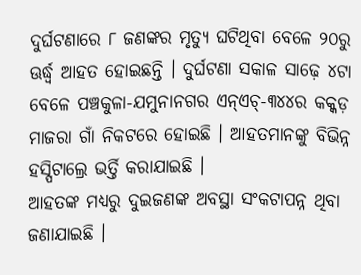ଦୁର୍ଘଟଣାରେ ୮ ଜଣଙ୍କର ମୃତ୍ୟୁ ଘଟିଥିବା ବେଳେ ୨୦ରୁ ଊର୍ଦ୍ଧ୍ୱ ଆହତ ହୋଇଛନ୍ତି । ଦୁର୍ଘଟଣା ସକାଳ ସାଢ଼େ ୪ଟା ବେଳେ ପଞ୍ଚକୁଳା-ଯମୁନାନଗର ଏନ୍ଏଚ୍-୩୪୪ର କକ୍କଡ଼ ମାଜରା ଗାଁ ନିକଟରେ ହୋଇଛି । ଆହତମାନଙ୍କୁ ବିଭିନ୍ନ ହସ୍ପିଟାଲ୍ରେ ଭର୍ତ୍ତି କରାଯାଇଛି ।
ଆହତଙ୍କ ମଧ୍ୟରୁ ଦୁଇଜଣଙ୍କ ଅବସ୍ଥା ସଂକଟାପନ୍ନ ଥିବା ଜଣାଯାଇଛି ।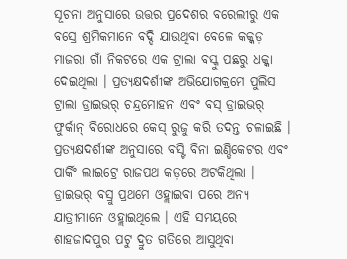ସୂଚନା ଅନୁସାରେ ଉତ୍ତର ପ୍ରଦେଶର ବରେଲୀରୁ ଏକ ବସ୍ରେ ଶ୍ରମିକମାନେ ବଦ୍ଦି ଯାଉଥିବା ବେଳେ କକ୍କଡ଼ ମାଜରା ଗାଁ ନିକଟରେ ଏକ ଟ୍ରାଲା ବସ୍କୁ ପଛରୁ ଧକ୍କା ଦେଇଥିଲା । ପ୍ରତ୍ୟକ୍ଷଦର୍ଶୀଙ୍କ ଅଭିଯୋଗକ୍ରମେ ପୁଲିସ ଟ୍ରାଲା ଡ୍ରାଇଭର୍ ଚନ୍ଦ୍ରମୋହନ ଏବଂ ବସ୍ ଡ୍ରାଇଭର୍ ଫୁର୍କାନ୍ ବିରୋଧରେ କେସ୍ ରୁଜୁ କରି ତଦନ୍ତ ଚଳାଇଛି । ପ୍ରତ୍ୟକ୍ଷଦର୍ଶୀଙ୍କ ଅନୁସାରେ ବସ୍ଟି ବିନା ଇଣ୍ଡିକେଟର ଏବଂ ପାର୍କିଂ ଲାଇଟ୍ରେ ରାଜପଥ କଡ଼ରେ ଅଟକିଥିଲା ।
ଡ୍ରାଇଭର୍ ବସ୍ରୁ ପ୍ରଥମେ ଓହ୍ଲାଇବା ପରେ ଅନ୍ୟ ଯାତ୍ରୀମାନେ ଓହ୍ଲାଇଥିଲେ । ଏହି ସମୟରେ ଶାହଜାଦପୁର ପଟୁ ଦ୍ରୁତ ଗତିରେ ଆସୁଥିବା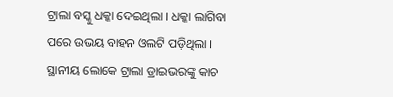ଟ୍ରାଲା ବସ୍କୁ ଧକ୍କା ଦେଇଥିଲା । ଧକ୍କା ଲାଗିବା ପରେ ଉଭୟ ବାହନ ଓଲଟି ପଡ଼ିଥିଲା । ସ୍ଥାନୀୟ ଲୋକେ ଟ୍ରାଲା ଡ୍ରାଇଭରଙ୍କୁ କାଚ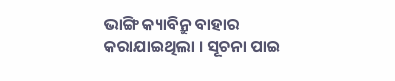ଭାଙ୍ଗି କ୍ୟାବିନ୍ରୁ ବାହାର କରାଯାଇଥିଲା । ସୂଚନା ପାଇ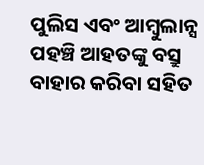ପୁଲିସ ଏବଂ ଆମ୍ବୁଲାନ୍ସ ପହଞ୍ଚି ଆହତଙ୍କୁ ବସ୍ରୁ ବାହାର କରିବା ସହିତ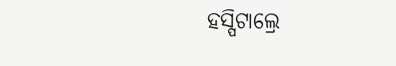ହସ୍ପିଟାଲ୍ରେ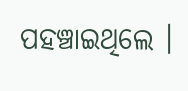ପହଞ୍ଚାଇଥିଲେ ।